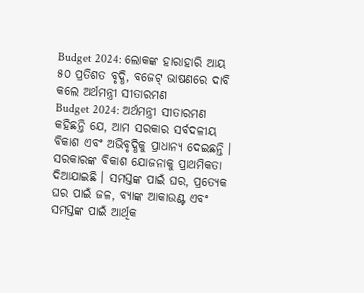Budget 2024: ଲୋକଙ୍କ ହାରାହାରି ଆୟ ୫୦ ପ୍ରତିଶତ ବୃଦ୍ଧି, ବଜେଟ୍ ଭାଷଣରେ ଦାବି କଲେ ଅର୍ଥମନ୍ତ୍ରୀ ସୀତାରମଣ
Budget 2024: ଅର୍ଥମନ୍ତ୍ରୀ ସୀତାରମଣ କହିଛନ୍ତି ଯେ, ଆମ ସରକାର ସର୍ବଦଳୀୟ ବିକାଶ ଏବଂ ଅଭିବୃଦ୍ଧିକୁ ପ୍ରାଧାନ୍ୟ ଦେଇଛନ୍ତି । ସରକାରଙ୍କ ବିକାଶ ଯୋଜନାକୁ ପ୍ରାଥମିକତା ଦିଆଯାଇଛି । ସମସ୍ତଙ୍କ ପାଇଁ ଘର, ପ୍ରତ୍ୟେକ ଘର ପାଇଁ ଜଳ, ବ୍ୟାଙ୍କ ଆକାଉଣ୍ଟ ଏବଂ ସମସ୍ତଙ୍କ ପାଇଁ ଆର୍ଥିକ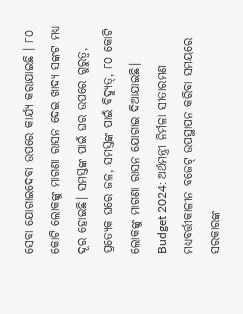ସେବା ଯୋଗାଇଦେବା ଉପରେ କାର୍ଯ୍ୟ କରାଯାଇଛି । ୮୦ କୋଟି ଲୋକଙ୍କୁ ମାଗଣା ରାସନ ଦେଇ ଖାଦ୍ୟ ସଙ୍କଟ ମଧ୍ୟ ଦୂର ହୋଇଛି। ସମସ୍ତଙ୍କ ପାଇଁ ଘର ଉପରେ ଗୁରୁତ୍ୱ, ପ୍ରତ୍ୟେକ ଘରେ ଜଳ, ସମସ୍ତଙ୍କ ପାଇଁ ବିଦ୍ୟୁତ୍, ୮୦ କୋଟି ଲୋକଙ୍କୁ ମାଗଣା ରାସନ ଯୋଗାଇ ଦିଆଯାଇଛି।
Budget 2024: ଅର୍ଥମନ୍ତ୍ରୀ ନିର୍ମଳା ସୀତାରମଣ ମଧ୍ୟବର୍ତ୍ତୀକାଳୀନ ବଜେଟ୍ ଉପସ୍ଥାପନ କରିବା ସମୟରେ ସରକାରଙ୍କ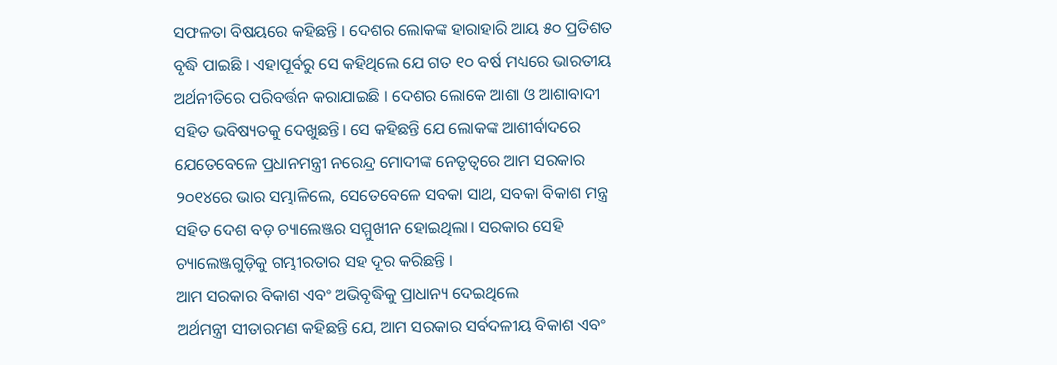ସଫଳତା ବିଷୟରେ କହିଛନ୍ତି । ଦେଶର ଲୋକଙ୍କ ହାରାହାରି ଆୟ ୫୦ ପ୍ରତିଶତ ବୃଦ୍ଧି ପାଇଛି । ଏହାପୂର୍ବରୁ ସେ କହିଥିଲେ ଯେ ଗତ ୧୦ ବର୍ଷ ମଧ୍ୟରେ ଭାରତୀୟ ଅର୍ଥନୀତିରେ ପରିବର୍ତ୍ତନ କରାଯାଇଛି । ଦେଶର ଲୋକେ ଆଶା ଓ ଆଶାବାଦୀ ସହିତ ଭବିଷ୍ୟତକୁ ଦେଖୁଛନ୍ତି। ସେ କହିଛନ୍ତି ଯେ ଲୋକଙ୍କ ଆଶୀର୍ବାଦରେ ଯେତେବେଳେ ପ୍ରଧାନମନ୍ତ୍ରୀ ନରେନ୍ଦ୍ର ମୋଦୀଙ୍କ ନେତୃତ୍ୱରେ ଆମ ସରକାର ୨୦୧୪ରେ ଭାର ସମ୍ଭାଳିଲେ, ସେତେବେଳେ ସବକା ସାଥ, ସବକା ବିକାଶ ମନ୍ତ୍ର ସହିତ ଦେଶ ବଡ଼ ଚ୍ୟାଲେଞ୍ଜର ସମ୍ମୁଖୀନ ହୋଇଥିଲା। ସରକାର ସେହି ଚ୍ୟାଲେଞ୍ଜଗୁଡ଼ିକୁ ଗମ୍ଭୀରତାର ସହ ଦୂର କରିଛନ୍ତି ।
ଆମ ସରକାର ବିକାଶ ଏବଂ ଅଭିବୃଦ୍ଧିକୁ ପ୍ରାଧାନ୍ୟ ଦେଇଥିଲେ
ଅର୍ଥମନ୍ତ୍ରୀ ସୀତାରମଣ କହିଛନ୍ତି ଯେ, ଆମ ସରକାର ସର୍ବଦଳୀୟ ବିକାଶ ଏବଂ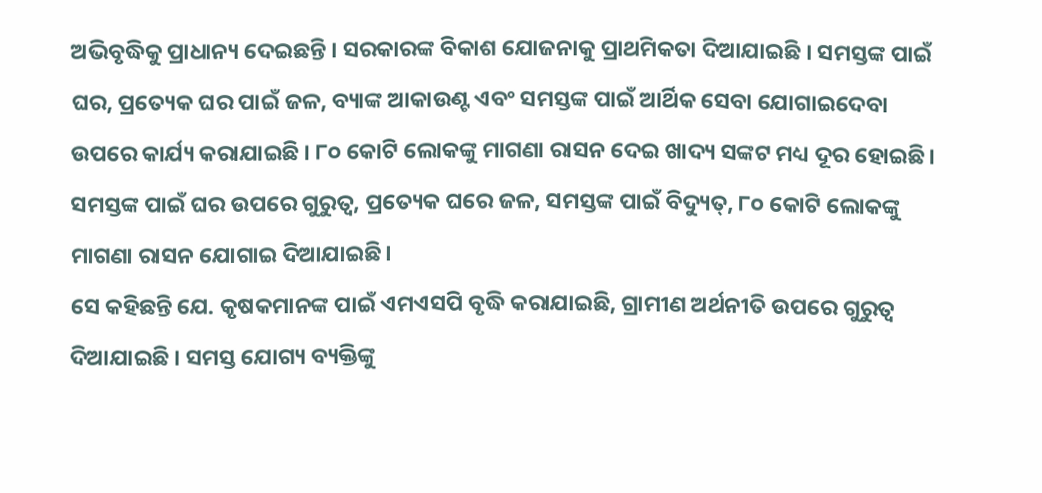ଅଭିବୃଦ୍ଧିକୁ ପ୍ରାଧାନ୍ୟ ଦେଇଛନ୍ତି । ସରକାରଙ୍କ ବିକାଶ ଯୋଜନାକୁ ପ୍ରାଥମିକତା ଦିଆଯାଇଛି । ସମସ୍ତଙ୍କ ପାଇଁ ଘର, ପ୍ରତ୍ୟେକ ଘର ପାଇଁ ଜଳ, ବ୍ୟାଙ୍କ ଆକାଉଣ୍ଟ ଏବଂ ସମସ୍ତଙ୍କ ପାଇଁ ଆର୍ଥିକ ସେବା ଯୋଗାଇଦେବା ଉପରେ କାର୍ଯ୍ୟ କରାଯାଇଛି । ୮୦ କୋଟି ଲୋକଙ୍କୁ ମାଗଣା ରାସନ ଦେଇ ଖାଦ୍ୟ ସଙ୍କଟ ମଧ୍ୟ ଦୂର ହୋଇଛି। ସମସ୍ତଙ୍କ ପାଇଁ ଘର ଉପରେ ଗୁରୁତ୍ୱ, ପ୍ରତ୍ୟେକ ଘରେ ଜଳ, ସମସ୍ତଙ୍କ ପାଇଁ ବିଦ୍ୟୁତ୍, ୮୦ କୋଟି ଲୋକଙ୍କୁ ମାଗଣା ରାସନ ଯୋଗାଇ ଦିଆଯାଇଛି।
ସେ କହିଛନ୍ତି ଯେ. କୃଷକମାନଙ୍କ ପାଇଁ ଏମଏସପି ବୃଦ୍ଧି କରାଯାଇଛି, ଗ୍ରାମୀଣ ଅର୍ଥନୀତି ଉପରେ ଗୁରୁତ୍ୱ ଦିଆଯାଇଛି । ସମସ୍ତ ଯୋଗ୍ୟ ବ୍ୟକ୍ତିଙ୍କୁ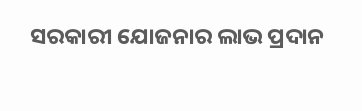ସରକାରୀ ଯୋଜନାର ଲାଭ ପ୍ରଦାନ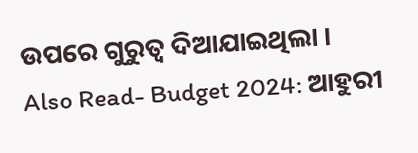ଉପରେ ଗୁରୁତ୍ୱ ଦିଆଯାଇଥିଲା ।
Also Read- Budget 2024: ଆହୁରୀ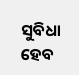ସୁବିଧା ହେବ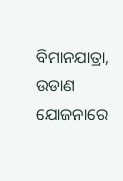ବିମାନଯାତ୍ରା, ଉଡାଣ ଯୋଜନାରେ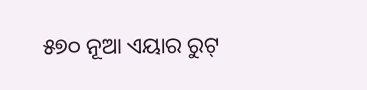୫୭୦ ନୂଆ ଏୟାର ରୁଟ୍